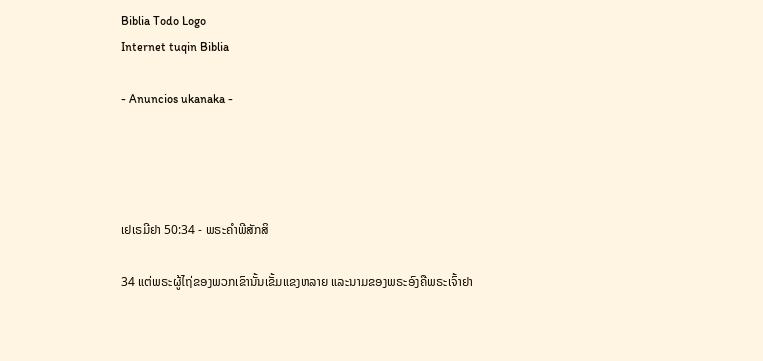Biblia Todo Logo
Internet tuqin Biblia

- Anuncios ukanaka -




ເຢເຣມີຢາ 50:34 - ພຣະຄຳພີສັກສິ

34 ແຕ່ພຣະຜູ້ໄຖ່ຂອງພວກເຂົານັ້ນເຂັ້ມແຂງຫລາຍ ແລະນາມຂອງພຣະອົງຄືພຣະເຈົ້າຢາ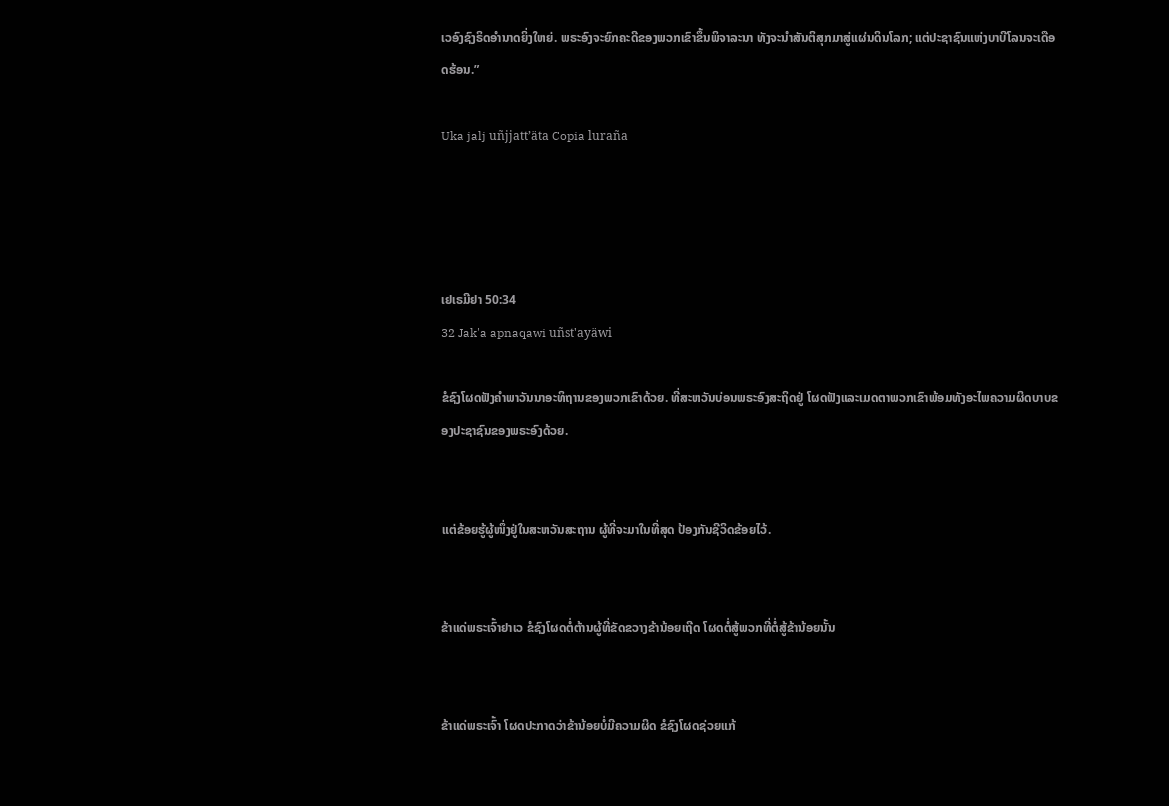ເວອົງຊົງຣິດອຳນາດຍິ່ງໃຫຍ່. ພຣະອົງຈະຍົກຄະດີຂອງພວກເຂົາຂຶ້ນພິຈາລະນາ ທັງຈະນຳສັນຕິສຸກມາສູ່ແຜ່ນດິນໂລກ; ແຕ່ປະຊາຊົນແຫ່ງບາບີໂລນຈະເດືອດຮ້ອນ.”

Uka jalj uñjjattʼäta Copia luraña




ເຢເຣມີຢາ 50:34
32 Jak'a apnaqawi uñst'ayäwi

ຂໍຊົງໂຜດຟັງຄຳພາວັນນາອະທິຖານຂອງພວກເຂົາດ້ວຍ. ທີ່ສະຫວັນບ່ອນພຣະອົງສະຖິດຢູ່ ໂຜດຟັງແລະເມດຕາພວກເຂົາພ້ອມທັງອະໄພຄວາມຜິດບາບຂອງປະຊາຊົນຂອງພຣະອົງດ້ວຍ.


ແຕ່ຂ້ອຍຮູ້ຜູ້ໜຶ່ງຢູ່ໃນສະຫວັນສະຖານ ຜູ້ທີ່ຈະມາໃນທີ່ສຸດ ປ້ອງກັນຊີວິດຂ້ອຍໄວ້.


ຂ້າແດ່ພຣະເຈົ້າຢາເວ ຂໍຊົງໂຜດຕໍ່ຕ້ານຜູ້ທີ່ຂັດຂວາງຂ້ານ້ອຍເຖີດ ໂຜດຕໍ່ສູ້ພວກທີ່ຕໍ່ສູ້ຂ້ານ້ອຍນັ້ນ


ຂ້າແດ່ພຣະເຈົ້າ ໂຜດປະກາດວ່າຂ້ານ້ອຍບໍ່ມີຄວາມຜິດ ຂໍຊົງໂຜດຊ່ວຍແກ້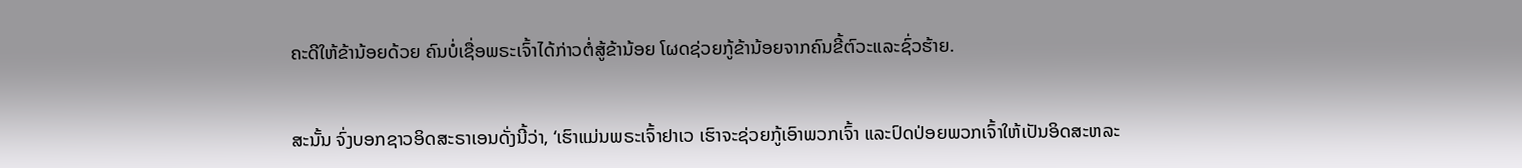ຄະດີໃຫ້ຂ້ານ້ອຍດ້ວຍ ຄົນບໍ່ເຊື່ອພຣະເຈົ້າໄດ້ກ່າວຕໍ່ສູ້ຂ້ານ້ອຍ ໂຜດຊ່ວຍກູ້ຂ້ານ້ອຍຈາກຄົນຂີ້ຕົວະແລະຊົ່ວຮ້າຍ.


ສະນັ້ນ ຈົ່ງບອກຊາວອິດສະຣາເອນດັ່ງນີ້ວ່າ, ‘ເຮົາແມ່ນພຣະເຈົ້າຢາເວ ເຮົາຈະຊ່ວຍກູ້ເອົາພວກເຈົ້າ ແລະປົດປ່ອຍພວກເຈົ້າໃຫ້ເປັນອິດສະຫລະ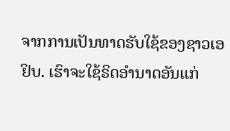ຈາກການເປັນທາດຮັບໃຊ້ຂອງຊາວເອຢິບ. ເຮົາຈະໃຊ້ຣິດອຳນາດອັນແກ່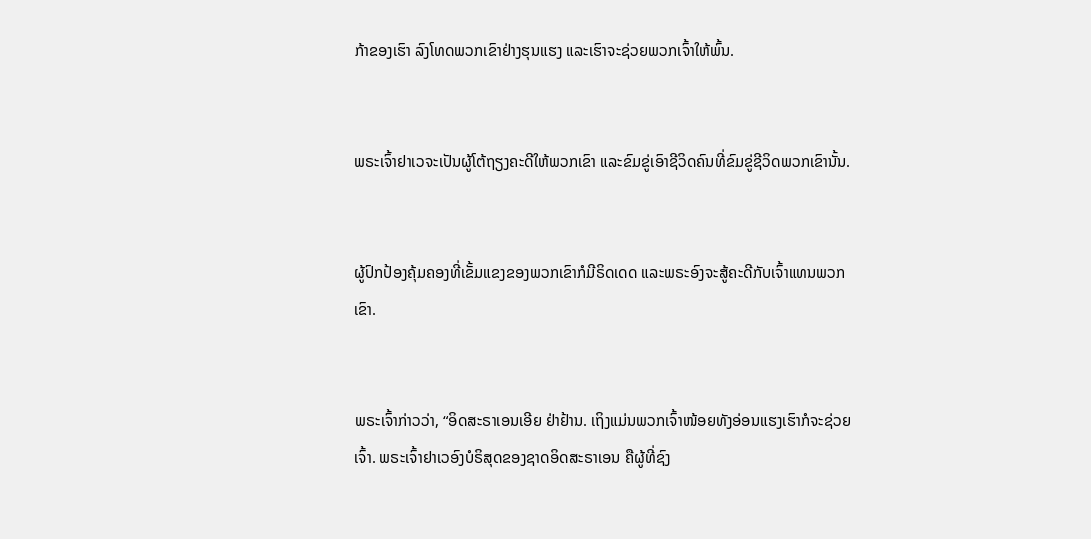ກ້າຂອງເຮົາ ລົງໂທດພວກເຂົາຢ່າງຮຸນແຮງ ແລະເຮົາຈະຊ່ວຍພວກເຈົ້າໃຫ້ພົ້ນ.


ພຣະເຈົ້າຢາເວຈະເປັນຜູ້ໂຕ້ຖຽງຄະດີໃຫ້ພວກເຂົາ ແລະຂົມຂູ່ເອົາຊີວິດຄົນທີ່ຂົມຂູ່ຊີວິດພວກເຂົານັ້ນ.


ຜູ້ປົກປ້ອງຄຸ້ມຄອງທີ່ເຂັ້ມແຂງຂອງພວກເຂົາກໍມີຣິດເດດ ແລະພຣະອົງຈະສູ້ຄະດີກັບເຈົ້າແທນພວກເຂົາ.


ພຣະເຈົ້າກ່າວວ່າ, “ອິດສະຣາເອນເອີຍ ຢ່າຢ້ານ. ເຖິງແມ່ນພວກເຈົ້າໜ້ອຍທັງອ່ອນແຮງເຮົາກໍຈະຊ່ວຍເຈົ້າ. ພຣະເຈົ້າຢາເວອົງບໍຣິສຸດຂອງຊາດອິດສະຣາເອນ ຄືຜູ້ທີ່ຊົງ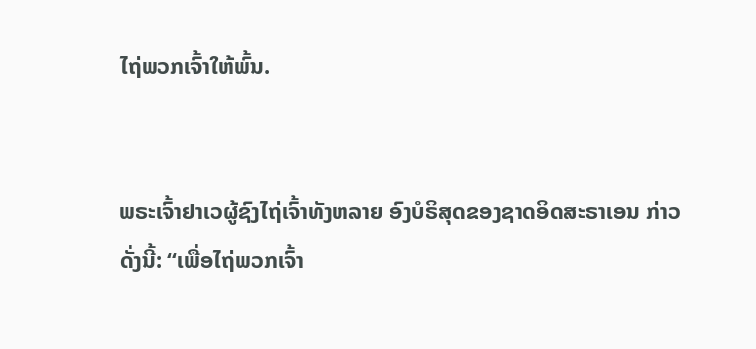ໄຖ່ພວກເຈົ້າໃຫ້ພົ້ນ.


ພຣະເຈົ້າຢາເວຜູ້ຊົງໄຖ່ເຈົ້າທັງຫລາຍ ອົງບໍຣິສຸດຂອງຊາດອິດສະຣາເອນ ກ່າວດັ່ງນີ້: “ເພື່ອໄຖ່ພວກເຈົ້າ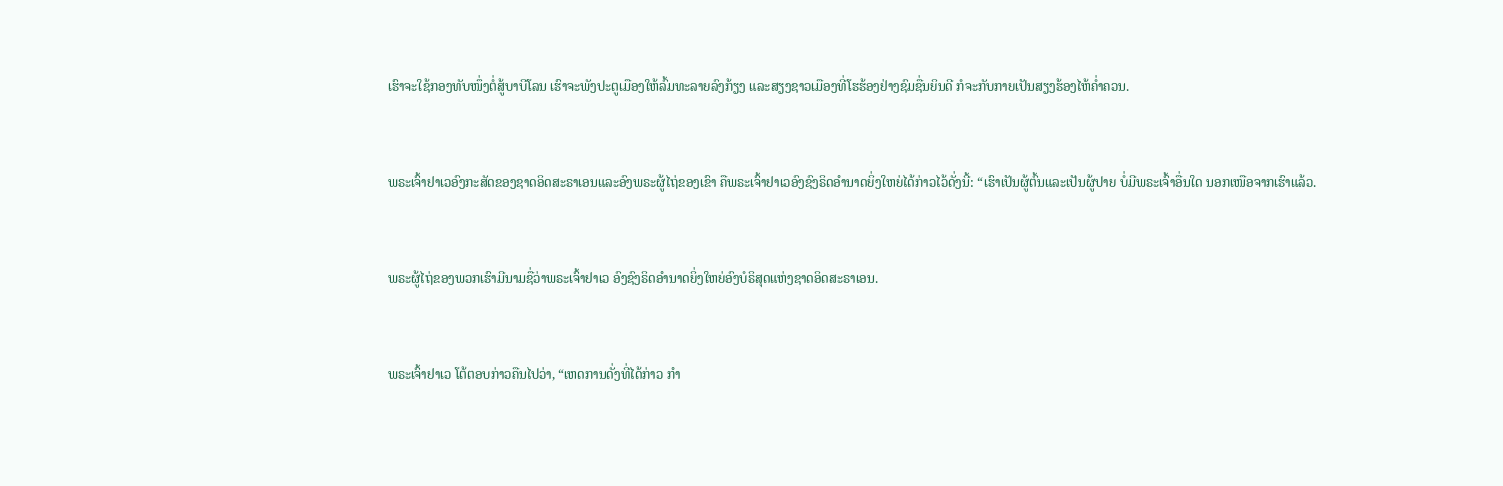ເຮົາຈະໃຊ້ກອງທັບໜຶ່ງຕໍ່ສູ້ບາບີໂລນ ເຮົາຈະພັງປະຕູເມືອງໃຫ້ລົ້ມທະລາຍລົງກ້ຽງ ແລະສຽງຊາວເມືອງທີ່ໂຮຮ້ອງຢ່າງຊົມຊື່ນຍິນດີ ກໍຈະກັບກາຍເປັນສຽງຮ້ອງໄຫ້ຄໍ່າຄວນ.


ພຣະເຈົ້າຢາເວອົງກະສັດຂອງຊາດອິດສະຣາເອນແລະອົງພຣະຜູ້ໄຖ່ຂອງເຂົາ ຄືພຣະເຈົ້າຢາເວອົງຊົງຣິດອຳນາດຍິ່ງໃຫຍ່ໄດ້ກ່າວໄວ້ດັ່ງນີ້: “ເຮົາເປັນຜູ້ຕົ້ນແລະເປັນຜູ້ປາຍ ບໍ່ມີພຣະເຈົ້າອື່ນໃດ ນອກເໜືອຈາກເຮົາແລ້ວ.


ພຣະຜູ້ໄຖ່ຂອງພວກເຮົາມີນາມຊື່ວ່າພຣະເຈົ້າຢາເວ ອົງຊົງຣິດອຳນາດຍິ່ງໃຫຍ່ອົງບໍຣິສຸດແຫ່ງຊາດອິດສະຣາເອນ.


ພຣະເຈົ້າຢາເວ ໂຕ້ຕອບກ່າວຄືນໄປວ່າ, “ເຫດການດັ່ງທີ່ໄດ້ກ່າວ ກຳ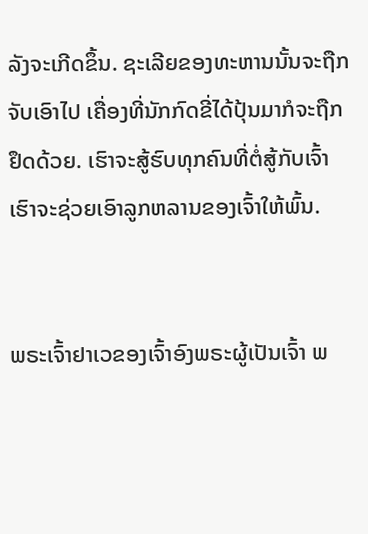ລັງຈະເກີດຂຶ້ນ. ຊະເລີຍຂອງທະຫານນັ້ນຈະຖືກຈັບເອົາໄປ ເຄື່ອງທີ່ນັກກົດຂີ່ໄດ້ປຸ້ນມາກໍຈະຖືກຢຶດດ້ວຍ. ເຮົາຈະສູ້ຮົບທຸກຄົນທີ່ຕໍ່ສູ້ກັບເຈົ້າ ເຮົາຈະຊ່ວຍເອົາລູກຫລານຂອງເຈົ້າໃຫ້ພົ້ນ.


ພຣະເຈົ້າຢາເວຂອງເຈົ້າອົງພຣະຜູ້ເປັນເຈົ້າ ພ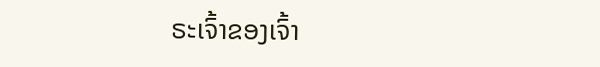ຣະເຈົ້າຂອງເຈົ້າ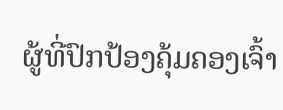ຜູ້ທີ່ປົກປ້ອງຄຸ້ມຄອງເຈົ້າ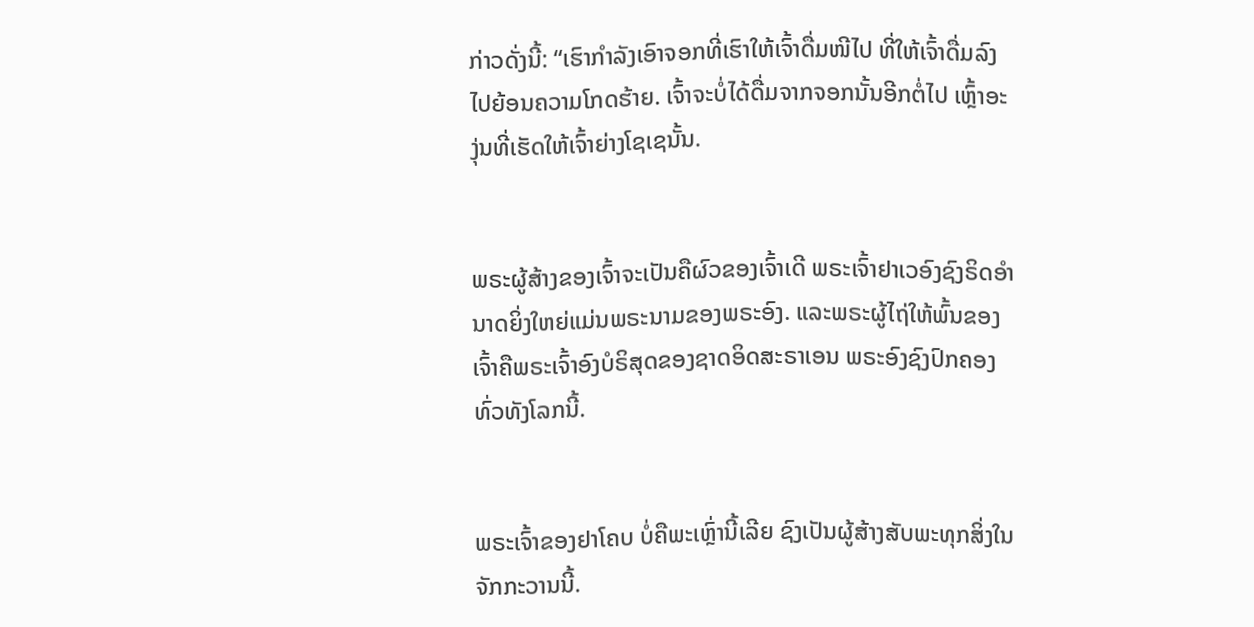ກ່າວດັ່ງນີ້: “ເຮົາກຳລັງເອົາຈອກທີ່ເຮົາໃຫ້ເຈົ້າດື່ມໜີໄປ ທີ່ໃຫ້ເຈົ້າດື່ມລົງໄປຍ້ອນຄວາມໂກດຮ້າຍ. ເຈົ້າຈະບໍ່ໄດ້ດື່ມຈາກຈອກນັ້ນອີກຕໍ່ໄປ ເຫຼົ້າອະງຸ່ນທີ່ເຮັດໃຫ້ເຈົ້າຍ່າງໂຊເຊນັ້ນ.


ພຣະຜູ້ສ້າງຂອງເຈົ້າຈະເປັນຄືຜົວຂອງເຈົ້າເດີ ພຣະເຈົ້າຢາເວອົງຊົງຣິດອຳນາດຍິ່ງໃຫຍ່ແມ່ນພຣະນາມຂອງພຣະອົງ. ແລະພຣະຜູ້ໄຖ່ໃຫ້ພົ້ນຂອງເຈົ້າຄືພຣະເຈົ້າອົງບໍຣິສຸດຂອງຊາດອິດສະຣາເອນ ພຣະອົງຊົງປົກຄອງທົ່ວທັງໂລກນີ້.


ພຣະເຈົ້າຂອງຢາໂຄບ ບໍ່ຄືພະເຫຼົ່ານີ້ເລີຍ ຊົງເປັນຜູ້ສ້າງສັບພະທຸກສິ່ງໃນຈັກກະວານນີ້.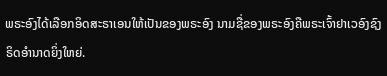ພຣະອົງໄດ້ເລືອກອິດສະຣາເອນໃຫ້ເປັນຂອງພຣະອົງ ນາມຊື່ຂອງພຣະອົງຄືພຣະເຈົ້າຢາເວອົງຊົງຣິດອຳນາດຍິ່ງໃຫຍ່.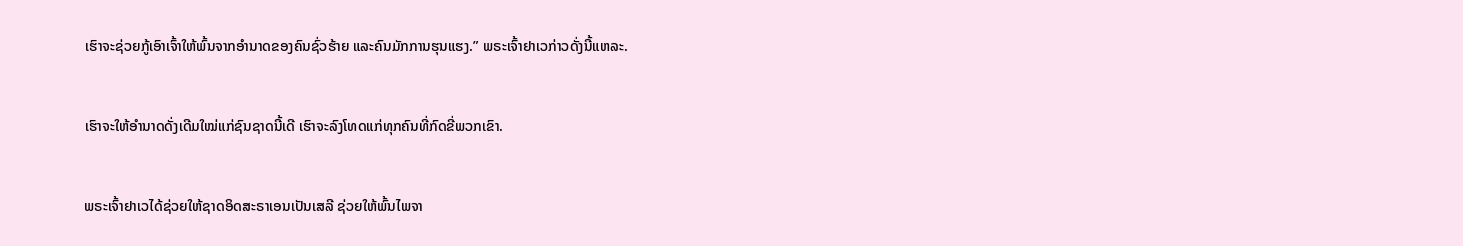ເຮົາຈະຊ່ວຍກູ້ເອົາເຈົ້າໃຫ້ພົ້ນຈາກອຳນາດຂອງຄົນຊົ່ວຮ້າຍ ແລະຄົນມັກການຮຸນແຮງ.” ພຣະເຈົ້າຢາເວກ່າວດັ່ງນີ້ແຫລະ.


ເຮົາຈະໃຫ້ອຳນາດດັ່ງເດີມໃໝ່ແກ່ຊົນຊາດນີ້ເດີ ເຮົາຈະລົງໂທດແກ່ທຸກຄົນທີ່ກົດຂີ່ພວກເຂົາ.


ພຣະເຈົ້າຢາເວໄດ້ຊ່ວຍໃຫ້ຊາດອິດສະຣາເອນເປັນເສລີ ຊ່ວຍໃຫ້ພົ້ນໄພຈາ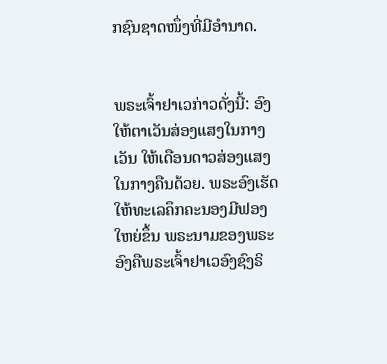ກຊົນຊາດໜຶ່ງທີ່ມີອຳນາດ.


ພຣະເຈົ້າຢາເວກ່າວດັ່ງນີ້: ອົງໃຫ້ຕາເວັນສ່ອງແສງໃນກາງເວັນ ໃຫ້ເດືອນດາວສ່ອງແສງໃນກາງຄືນດ້ວຍ. ພຣະອົງເຮັດໃຫ້ທະເລຄຶກຄະນອງມີຟອງໃຫຍ່ຂຶ້ນ ພຣະນາມຂອງພຣະອົງຄືພຣະເຈົ້າຢາເວອົງຊົງຣິ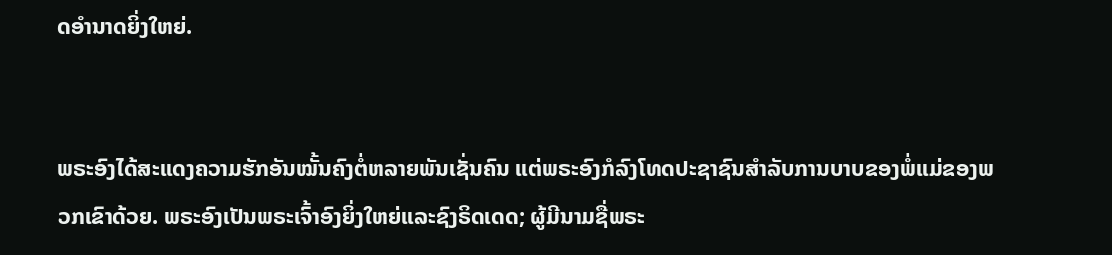ດອຳນາດຍິ່ງໃຫຍ່.


ພຣະອົງໄດ້ສະແດງຄວາມຮັກອັນໝັ້ນຄົງຕໍ່ຫລາຍພັນເຊັ່ນຄົນ ແຕ່ພຣະອົງກໍລົງໂທດປະຊາຊົນສຳລັບການບາບຂອງພໍ່ແມ່ຂອງພວກເຂົາດ້ວຍ. ພຣະອົງເປັນພຣະເຈົ້າອົງຍິ່ງໃຫຍ່ແລະຊົງຣິດເດດ; ຜູ້ມີນາມຊື່ພຣະ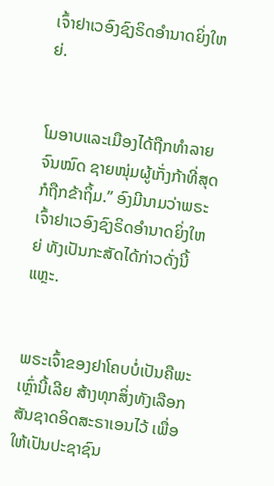ເຈົ້າຢາເວອົງຊົງຣິດອຳນາດຍິ່ງໃຫຍ່.


ໂມອາບແລະເມືອງໄດ້ຖືກທຳລາຍຈົນໝົດ ຊາຍໜຸ່ມຜູ້ເກັ່ງກ້າທີ່ສຸດກໍຖືກຂ້າຖິ້ມ.” ອົງມີນາມວ່າພຣະເຈົ້າຢາເວອົງຊົງຣິດອຳນາດຍິ່ງໃຫຍ່ ທັງເປັນກະສັດໄດ້ກ່າວດັ່ງນີ້ແຫຼະ.


ພຣະເຈົ້າຂອງຢາໂຄບບໍ່ເປັນຄືພະເຫຼົ່ານີ້ເລີຍ ສ້າງທຸກສິ່ງທັງເລືອກສັນຊາດອິດສະຣາເອນໄວ້ ເພື່ອໃຫ້ເປັນປະຊາຊົນ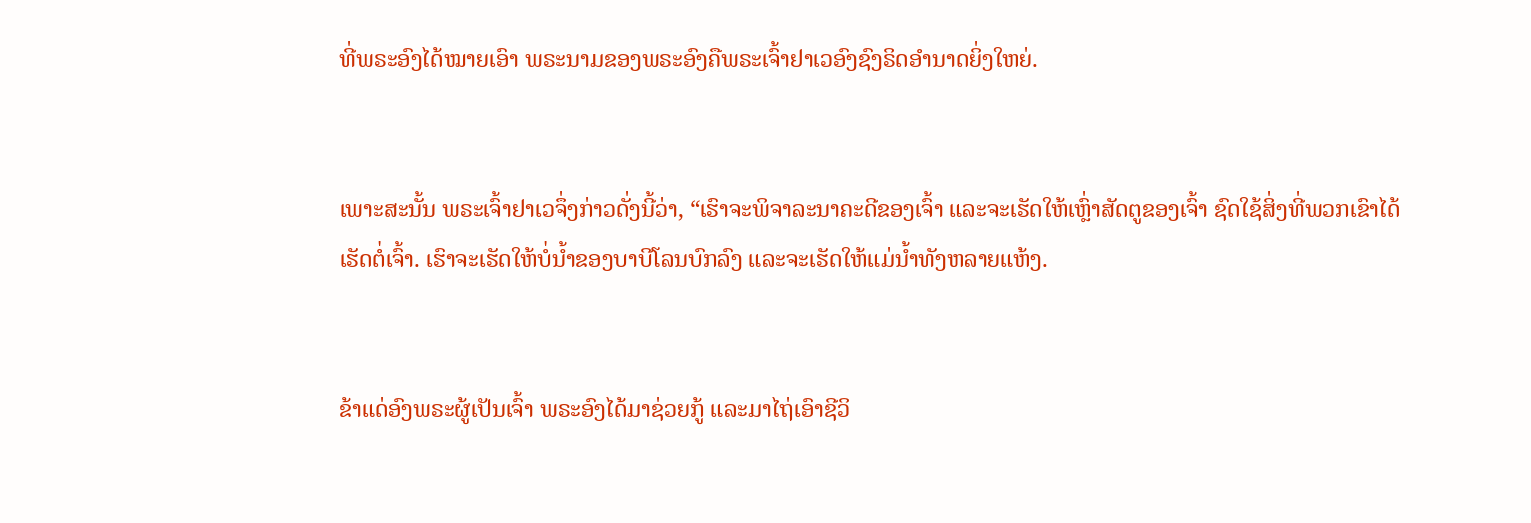ທີ່ພຣະອົງໄດ້ໝາຍເອົາ ພຣະນາມຂອງພຣະອົງຄືພຣະເຈົ້າຢາເວອົງຊົງຣິດອຳນາດຍິ່ງໃຫຍ່.


ເພາະສະນັ້ນ ພຣະເຈົ້າຢາເວຈຶ່ງກ່າວດັ່ງນີ້ວ່າ, “ເຮົາຈະພິຈາລະນາຄະດີຂອງເຈົ້າ ແລະຈະເຮັດໃຫ້ເຫຼົ່າສັດຕູຂອງເຈົ້າ ຊົດໃຊ້ສິ່ງທີ່ພວກເຂົາໄດ້ເຮັດຕໍ່ເຈົ້າ. ເຮົາຈະເຮັດໃຫ້ບໍ່ນໍ້າຂອງບາບີໂລນບົກລົງ ແລະຈະເຮັດໃຫ້ແມ່ນໍ້າທັງຫລາຍແຫ້ງ.


ຂ້າແດ່ອົງພຣະຜູ້ເປັນເຈົ້າ ພຣະອົງໄດ້ມາຊ່ວຍກູ້ ແລະມາໄຖ່ເອົາຊີວິ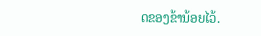ດຂອງຂ້ານ້ອຍໄວ້.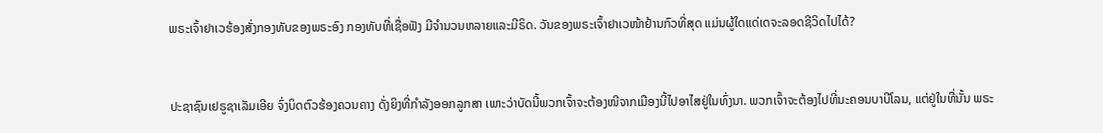ພຣະເຈົ້າຢາເວຮ້ອງສັ່ງກອງທັບຂອງພຣະອົງ ກອງທັບທີ່ເຊື່ອຟັງ ມີຈຳນວນຫລາຍແລະມີຣິດ. ວັນຂອງພຣະເຈົ້າຢາເວໜ້າຢ້ານກົວທີ່ສຸດ ແມ່ນຜູ້ໃດແດ່ເດຈະລອດຊີວິດໄປໄດ້?


ປະຊາຊົນເຢຣູຊາເລັມເອີຍ ຈົ່ງບິດຕົວຮ້ອງຄວນຄາງ ດັ່ງຍິງທີ່ກຳລັງອອກລູກສາ ເພາະວ່າບັດນີ້ພວກເຈົ້າຈະຕ້ອງໜີຈາກເມືອງນີ້ໄປອາໄສຢູ່ໃນທົ່ງນາ. ພວກເຈົ້າຈະຕ້ອງໄປທີ່ນະຄອນບາບີໂລນ, ແຕ່ຢູ່ໃນທີ່ນັ້ນ ພຣະ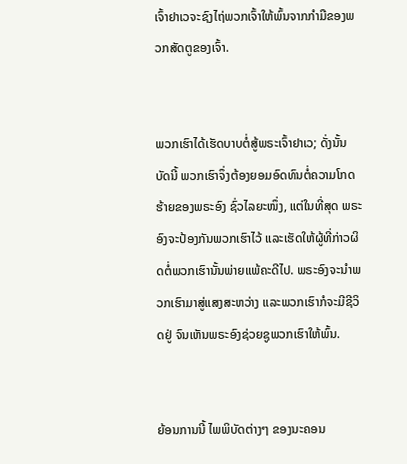ເຈົ້າຢາເວຈະຊົງໄຖ່ພວກເຈົ້າໃຫ້ພົ້ນຈາກກຳມືຂອງພວກສັດຕູຂອງເຈົ້າ.


ພວກເຮົາໄດ້ເຮັດບາບຕໍ່ສູ້ພຣະເຈົ້າຢາເວ; ດັ່ງນັ້ນ ບັດນີ້ ພວກເຮົາຈຶ່ງຕ້ອງຍອມອົດທົນຕໍ່ຄວາມໂກດຮ້າຍຂອງພຣະອົງ ຊົ່ວໄລຍະໜຶ່ງ, ແຕ່ໃນທີ່ສຸດ ພຣະອົງຈະປ້ອງກັນພວກເຮົາໄວ້ ແລະເຮັດໃຫ້ຜູ້ທີ່ກ່າວຜິດຕໍ່ພວກເຮົານັ້ນພ່າຍແພ້ຄະດີໄປ. ພຣະອົງຈະນຳພວກເຮົາມາສູ່ແສງສະຫວ່າງ ແລະພວກເຮົາກໍຈະມີຊີວິດຢູ່ ຈົນເຫັນພຣະອົງຊ່ວຍຊູພວກເຮົາໃຫ້ພົ້ນ.


ຍ້ອນການນີ້ ໄພພິບັດຕ່າງໆ ຂອງນະຄອນ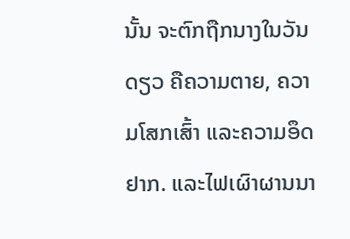ນັ້ນ ຈະຕົກຖືກນາງໃນວັນດຽວ ຄືຄວາມຕາຍ, ຄວາມໂສກເສົ້າ ແລະຄວາມອຶດຢາກ. ແລະໄຟເຜົາຜານນາ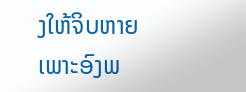ງໃຫ້ຈິບຫາຍ ເພາະອົງພ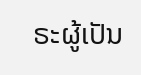ຣະຜູ້ເປັນ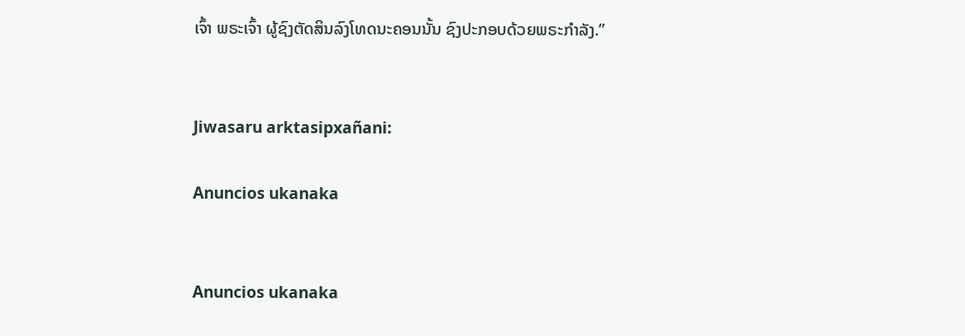ເຈົ້າ ພຣະເຈົ້າ ຜູ້ຊົງຕັດສິນລົງໂທດນະຄອນນັ້ນ ຊົງປະກອບດ້ວຍພຣະກຳລັງ.”


Jiwasaru arktasipxañani:

Anuncios ukanaka


Anuncios ukanaka